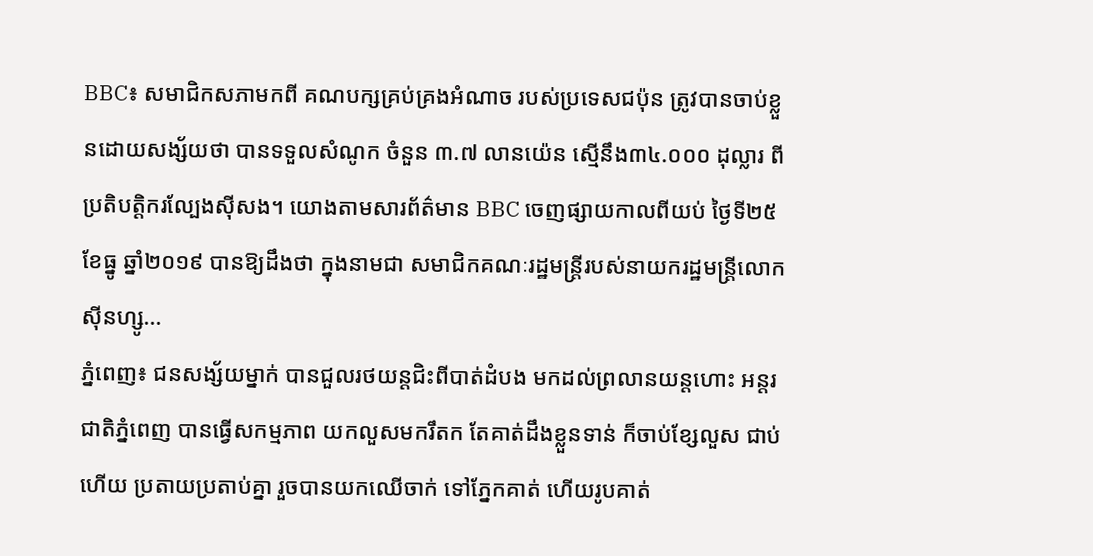BBC៖ សមាជិកសភាមកពី គណបក្សគ្រប់គ្រងអំណាច របស់ប្រទេសជប៉ុន ត្រូវបានចាប់ខ្លួនដោយសង្ស័យថា បានទទួលសំណូក ចំនួន ៣.៧ លានយ៉េន ស្មើនឹង៣៤.០០០ ដុល្លារ ពីប្រតិបត្តិករល្បែងស៊ីសង។ យោងតាមសារព័ត៌មាន BBC ចេញផ្សាយកាលពីយប់ ថ្ងៃទី២៥ ខែធ្នូ ឆ្នាំ២០១៩ បានឱ្យដឹងថា ក្នុងនាមជា សមាជិកគណៈរដ្ឋមន្រ្តីរបស់នាយករដ្ឋមន្រ្តីលោក ស៊ីនហ្សូ...
ភ្នំពេញ៖ ជនសង្ស័យម្នាក់ បានជួលរថយន្តជិះពីបាត់ដំបង មកដល់ព្រលានយន្តហោះ អន្តរជាតិភ្នំពេញ បានធ្វើសកម្មភាព យកលួសមករឹតក តែគាត់ដឹងខ្លួនទាន់ ក៏ចាប់ខ្សែលួស ជាប់ហើយ ប្រតាយប្រតាប់គ្នា រួចបានយកឈើចាក់ ទៅភ្នែកគាត់ ហើយរូបគាត់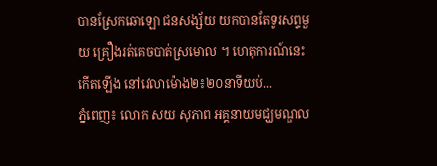បានស្រែកឆោឡោ ជនសង្ស័យ យកបានតែទូរសព្ទមួយ គ្រឿងរត់គេចបាត់ស្រមោល ។ ហេតុការណ៍នេះ កើតឡើង នៅវេលាម៉ោង២៖២០នាទីយប់...
ភ្នំពេញ៖ លោក សយ សុភាព អគ្គនាយមជ្ឃមណ្ឌល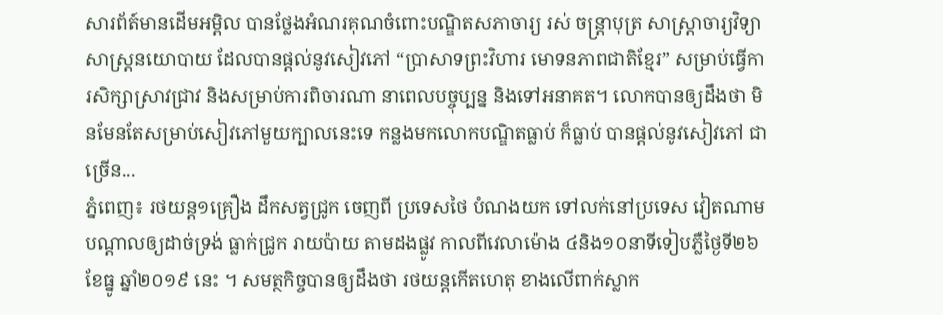សារព័ត៍មានដើមអម្ពិល បានថ្លែងអំណរគុណចំពោះបណ្ឌិតសភាចារ្យ រស់ ចន្រ្តាបុត្រ សាស្រ្តាចារ្យវិទ្យាសាស្រ្តនយោបាយ ដែលបានផ្ដល់នូវសៀវភៅ “ប្រាសាទព្រះវិហារ មោទនភាពជាតិខ្មែរ” សម្រាប់ធ្វើការសិក្សាស្រាវជ្រាវ និងសម្រាប់ការពិចារណា នាពេលបច្ចុប្បន្ន និងទៅអនាគត។ លោកបានឲ្យដឹងថា មិនមែនតែសម្រាប់សៀវភៅមួយក្បាលនេះទេ កន្លងមកលោកបណ្ឌិតធ្លាប់ ក៏ធ្លាប់ បានផ្ដល់នូវសៀវភៅ ជាច្រើន...
ភ្នំពេញ៖ រថយន្ត១គ្រឿង ដឹកសត្វជ្រូក ចេញពី ប្រទេសថៃ បំណងយក ទៅលក់នៅប្រទេស វៀតណាម បណ្តាលឲ្យដាច់ទ្រង់ ធ្លាក់ជ្រូក រាយប៉ាយ តាមដងផ្លូវ កាលពីវេលាម៉ោង ៤និង១០នាទីទៀបភ្លឺថ្ងៃទី២៦ ខែធ្នូ ឆ្នាំ២០១៩ នេះ ។ សមត្ថកិច្ចបានឲ្យដឹងថា រថយន្តកើតហេតុ ខាងលើពាក់ស្លាក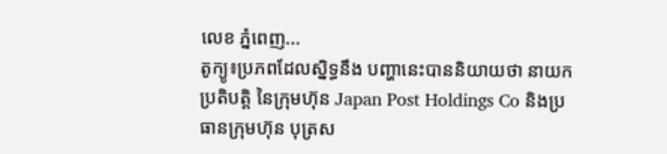លេខ ភ្នំពេញ...
តូក្យូ៖ប្រភពដែលស្និទ្ធនឹង បញ្ហានេះបាននិយាយថា នាយកប្រតិបត្តិ នៃក្រុមហ៊ុន Japan Post Holdings Co និងប្រធានក្រុមហ៊ុន បុត្រស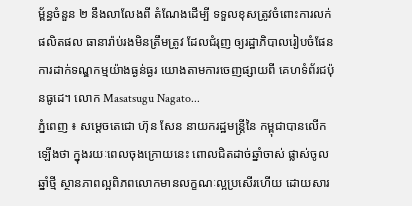ម្ព័ន្ធចំនួន ២ នឹងលាលែងពី តំណែងដើម្បី ទទួលខុសត្រូវចំពោះការលក់ផលិតផល ធានារ៉ាប់រងមិនត្រឹមត្រូវ ដែលជំរុញ ឲ្យរដ្ឋាភិបាលរៀបចំផែនការដាក់ទណ្ឌកម្មយ៉ាងធ្ងន់ធ្ងរ យោងតាមការចេញផ្សាយពី គេហទំព័រជប៉ុនធូដេ។ លោក Masatsugu Nagato...
ភ្នំពេញ ៖ សម្ដេចតេជោ ហ៊ុន សែន នាយករដ្ឋមន្ដ្រីនៃ កម្ពុជាបានលើកឡើងថា ក្នុងរយៈពេលចុងក្រោយនេះ ពោលជិតដាច់ឆ្នាំចាស់ ផ្លាស់ចូលឆ្នាំថ្មី ស្ថានភាពល្អពិភពលោកមានលក្ខណៈល្អប្រសើរហើយ ដោយសារ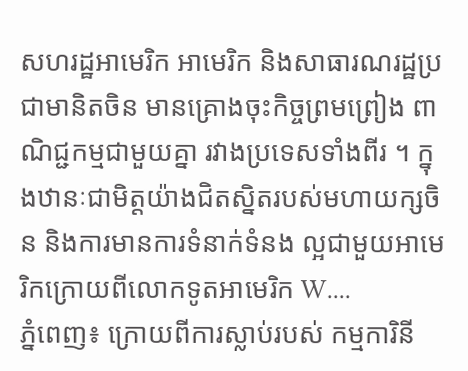សហរដ្ឋអាមេរិក អាមេរិក និងសាធារណរដ្ឋប្រជាមានិតចិន មានគ្រោងចុះកិច្ចព្រមព្រៀង ពាណិជ្ជកម្មជាមួយគ្នា រវាងប្រទេសទាំងពីរ ។ ក្នុងឋានៈជាមិត្តយ៉ាងជិតស្និតរបស់មហាយក្សចិន និងការមានការទំនាក់ទំនង ល្អជាមួយអាមេរិកក្រោយពីលោកទូតអាមេរិក W....
ភ្នំពេញ៖ ក្រោយពីការស្លាប់របស់ កម្មការិនី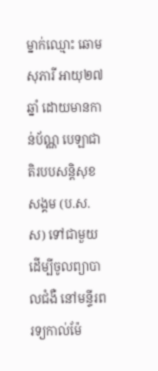ម្នាក់ឈ្មោះ ឆោម សុភារី អាយុ២៧ឆ្នាំ ដោយមានកាន់ប័ណ្ណ បេឡាជាតិរបបសន្តិសុខសង្គម (ប.ស.ស) ទៅជាមួយ ដើម្បីចូលព្យាបាលជំងឺ នៅមន្ទីរពរទ្យកាល់ម៉ែ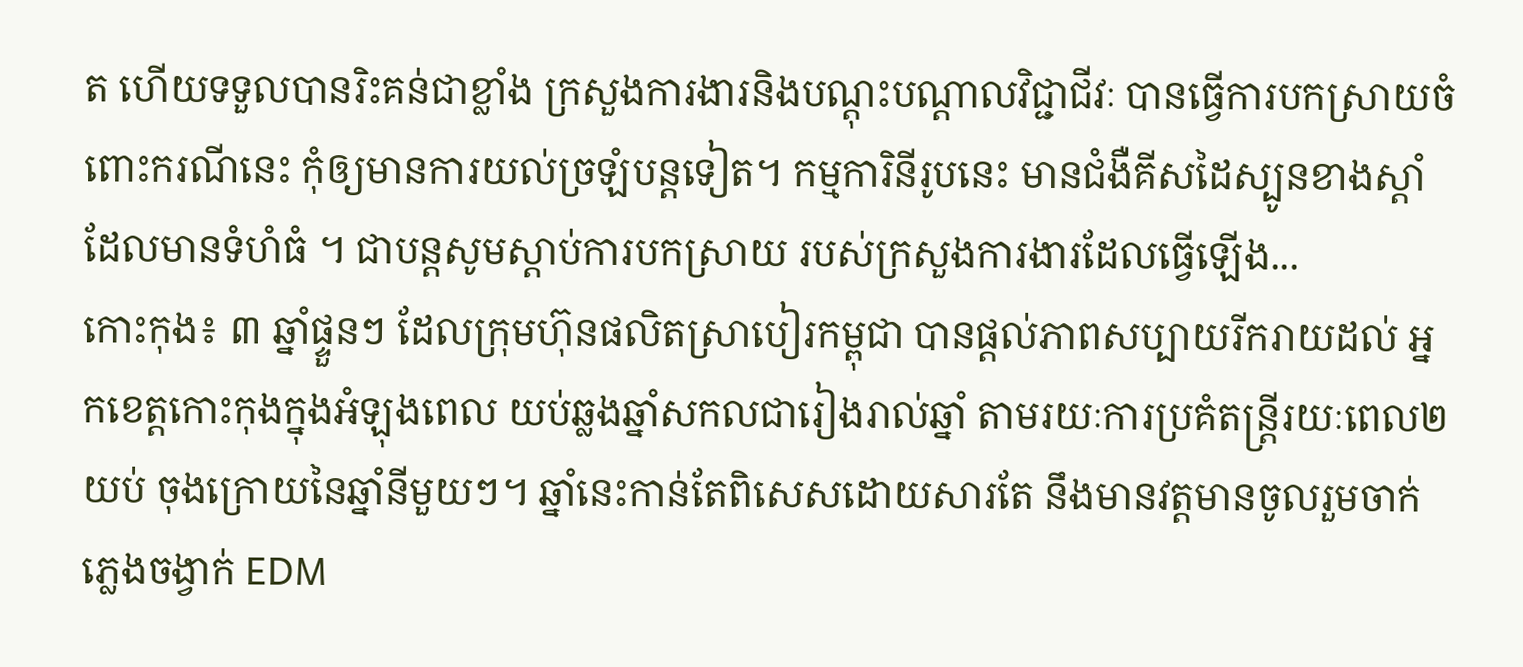ត ហើយទទួលបានរិះគន់ជាខ្លាំង ក្រសួងការងារនិងបណ្តុះបណ្តាលវិជ្ជាជីវៈ បានធ្វើការបកស្រាយចំពោះករណីនេះ កុំឲ្យមានការយល់ច្រឡំបន្តទៀត។ កម្មការិនីរូបនេះ មានជំងឺគីសដៃស្បូនខាងស្តាំ ដែលមានទំហំធំ ។ ជាបន្តសូមស្តាប់ការបកស្រាយ របស់ក្រសួងការងារដែលធ្វើឡើង...
កោះកុង៖ ៣ ឆ្នាំផ្ទួនៗ ដែលក្រុមហ៊ុនផលិតស្រាបៀរកម្ពុជា បានផ្តល់ភាពសប្បាយរីករាយដល់ អ្នកខេត្តកោះកុងក្នុងអំឡុងពេល យប់ឆ្លងឆ្នាំសកលជារៀងរាល់ឆ្នាំ តាមរយៈការប្រគំតន្ត្រីរយៈពេល២យប់ ចុងក្រោយនៃឆ្នាំនីមួយៗ។ ឆ្នាំនេះកាន់តែពិសេសដោយសារតែ នឹងមានវត្តមានចូលរួមចាក់ភ្លេងចង្វាក់ EDM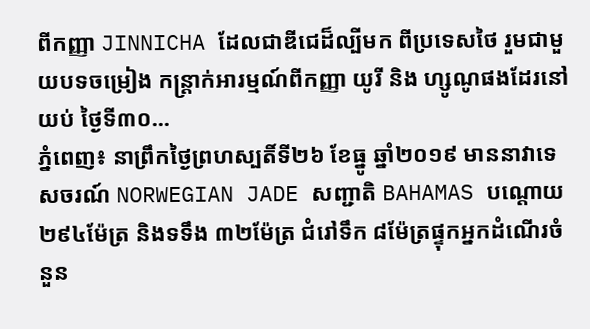ពីកញ្ញា JINNICHA ដែលជាឌីជេដ៏ល្បីមក ពីប្រទេសថៃ រួមជាមួយបទចម្រៀង កន្រ្តាក់អារម្មណ៍ពីកញ្ញា យូរី និង ហ្សូណូផងដែរនៅយប់ ថ្ងៃទី៣០...
ភ្នំពេញ៖ នាព្រឹកថ្ងៃព្រហស្បតិ៍ទី២៦ ខែធ្នូ ឆ្នាំ២០១៩ មាននាវាទេសចរណ៍ NORWEGIAN JADE សញ្ជាតិ BAHAMAS បណ្តោយ ២៩៤ម៉ែត្រ និងទទឹង ៣២ម៉ែត្រ ជំរៅទឹក ៨ម៉ែត្រផ្ទុកអ្នកដំណើរចំនួន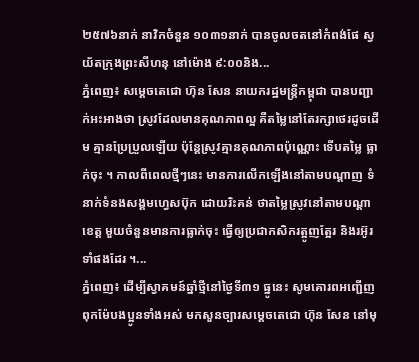២៥៧៦នាក់ នាវិកចំនួន ១០៣១នាក់ បានចូលចតនៅកំពង់ផែ ស្វយ័តក្រុងព្រះសីហនុ នៅម៉ោង ៩:០០និង...
ភ្នំពេញ៖ សម្ដេចតេជោ ហ៊ុន សែន នាយករដ្ឋមន្រ្តីកម្ពុជា បានបញ្ជាក់អះអាងថា ស្រូវដែលមានគុណភាពល្អ គឺតម្លៃនៅតែរក្សាថេរដូចដើម គ្មានប្រែប្រួលឡើយ ប៉ុន្តែស្រូវគ្មានគុណភាពប៉ុណ្ណោះ ទើបតម្លៃ ធ្លាក់ចុះ ។ កាលពីពេលថ្មីៗនេះ មានការលើកឡើងនៅតាមបណ្ដាញ ទំនាក់ទំនងសង្គមហ្វេសប៊ុក ដោយរិះគន់ ថាតម្លៃស្រូវនៅតាមបណ្ដាខេត្ត មួយចំនួនមានការធ្លាក់ចុះ ធ្វើឲ្យប្រជាកសិករត្អូញត្អែរ និងរអ៊ូរទាំផងដែរ ។...
ភ្នំពេញ៖ ដើម្បីស្វាគមន៍ឆ្នាំថ្មីនៅថ្ងៃទី៣១ ធ្នូនេះ សូមគោរពអញ្ជើញពុកម៉ែបងប្អូនទាំងអស់ មកសួនច្បារសម្តេចតេជោ ហ៊ុន សែន នៅមុ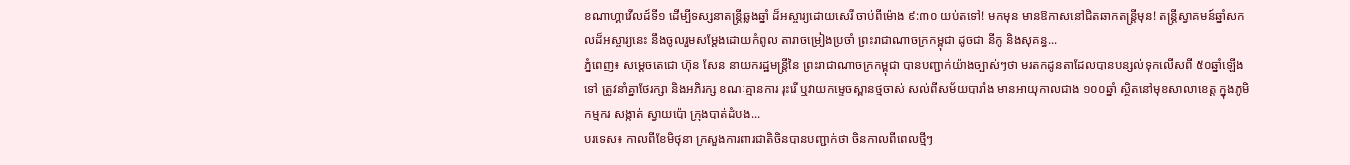ខណាហ្គាវើលដ៍ទី១ ដើម្បីទស្សនាតន្ត្រីឆ្លងឆ្នាំ ដ៏អស្ចារ្យដោយសេរី ចាប់ពីម៉ោង ៩:៣០ យប់តទៅ! មកមុន មានឱកាសនៅជិតឆាកតន្ត្រីមុន! តន្ត្រីស្វាគមន៍ឆ្នាំសកលដ៏អស្ចារ្យនេះ នឹងចូលរួមសម្តែងដោយកំពូល តារាចម្រៀងប្រចាំ ព្រះរាជាណាចក្រកម្ពុជា ដូចជា នីកូ និងសុគន្ធ...
ភ្នំពេញ៖ សម្តេចតេជោ ហ៊ុន សែន នាយករដ្ឋមន្ត្រីនៃ ព្រះរាជាណាចក្រកម្ពុជា បានបញ្ជាក់យ៉ាងច្បាស់ៗថា មរតកដូនតាដែលបានបន្សល់ទុកលើសពី ៥០ឆ្នាំឡើងទៅ ត្រូវនាំគ្នាថែរក្សា និងអភិរក្ស ខណៈគ្មានការ រុះរើ ឬវាយកម្ទេចស្ពានថ្មចាស់ សល់ពីសម័យបារាំង មានអាយុកាលជាង ១០០ឆ្នាំ ស្ថិតនៅមុខសាលាខេត្ត ក្នុងភូមិកម្មករ សង្កាត់ ស្វាយប៉ោ ក្រុងបាត់ដំបង...
បរទេស៖ កាលពីខែមិថុនា ក្រសួងការពារជាតិចិនបានបញ្ជាក់ថា ចិនកាលពីពេលថ្មីៗ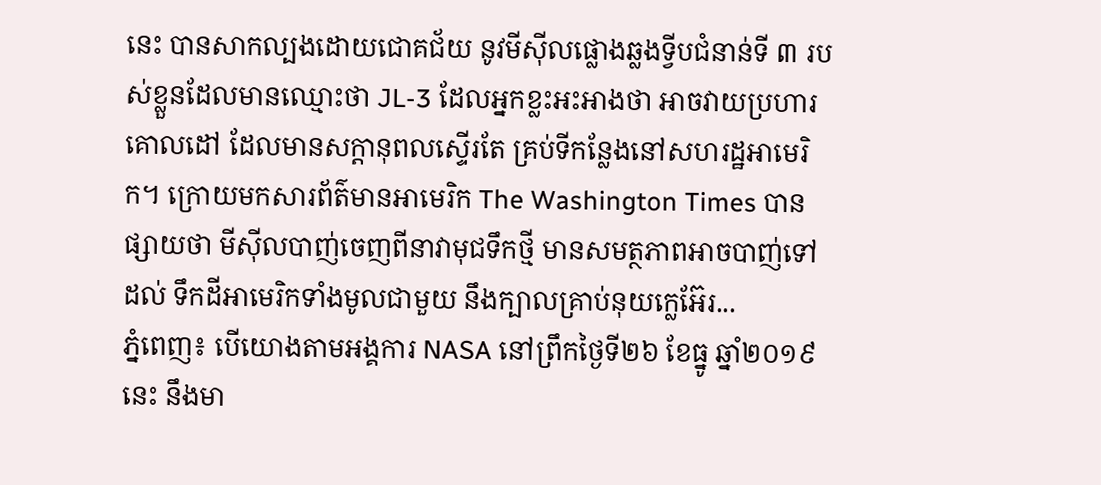នេះ បានសាកល្បងដោយជោគជ័យ នូវមីស៊ីលផ្លោងឆ្លងទ្វីបជំនាន់ទី ៣ របស់ខ្លួនដែលមានឈ្មោះថា JL-3 ដែលអ្នកខ្លះអះអាងថា អាចវាយប្រហារគោលដៅ ដែលមានសក្តានុពលស្ទើរតែ គ្រប់ទីកន្លែងនៅសហរដ្ឋអាមេរិក។ ក្រោយមកសារព័ត៌មានអាមេរិក The Washington Times បានផ្សាយថា មីស៊ីលបាញ់ចេញពីនាវាមុជទឹកថ្មី មានសមត្ថភាពអាចបាញ់ទៅដល់ ទឹកដីអាមេរិកទាំងមូលជាមួយ នឹងក្បាលគ្រាប់នុយក្លេអ៊ែរ...
ភ្នំពេញ៖ បើយោងតាមអង្គការ NASA នៅព្រឹកថ្ងៃទី២៦ ខែធ្នូ ឆ្នាំ២០១៩នេះ នឹងមា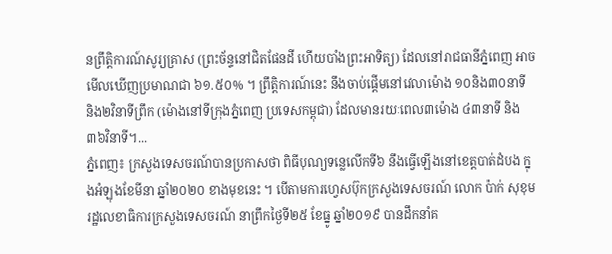នព្រឹត្តិការណ៍សូរ្យគ្រាស (ព្រះច័ន្ទនៅជិតផែនដី ហើយបាំងព្រះអាទិត្យ) ដែលនៅរាជធានីភ្នំពេញ អាចមើលឃើញប្រមាណជា ៦១.៥០% ។ ព្រឹត្តិការណ៍នេះ នឹងចាប់ផ្ដើមនៅវេលាម៉ោង ១០និង៣០នាទី និង២វិនាទីព្រឹក (ម៉ោងនៅទីក្រុងភ្នំពេញ ប្រទេសកម្ពុជា) ដែលមានរយៈពេល៣ម៉ោង ៤៣នាទី និង៣៦វិនាទី។...
ភ្នំពេញ៖ ក្រសួងទេសចរណ៍បានប្រកាសថា ពិធីបុណ្យទន្លេលើកទី៦ នឹងធ្វើឡើងនៅខេត្តបាត់ដំបង ក្នុងអំឡុងខែមីនា ឆ្នាំ២០២០ ខាងមុខនេះ ។ បើតាមការហ្វេសប៊ុកក្រសួងទេសចរណ៍ លោក ប៉ាក់ សុខុម រដ្ឋលេខាធិការក្រសួងទេសចរណ៍ នាព្រឹកថ្ងៃទី២៥ ខែធ្នូ ឆ្នាំ២០១៩ បានដឹកនាំគ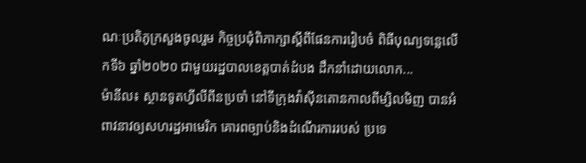ណៈប្រតិភូក្រសួងចូលរួម កិច្ចប្រជុំពិភាក្សាស្តីពីផែនការរៀបចំ ពិធីបុណ្យទន្លេលើកទី៦ ឆ្នាំ២០២០ ជាមួយរដ្ឋបាលខេត្តបាត់ដំបង ដឹកនាំដោយលោក...
ម៉ានីល៖ ស្ថានទូតហ្វីលីពីនប្រចាំ នៅទីក្រុងវ៉ាស៊ីនតោនកាលពីម្សិលមិញ បានអំពាវនាវឲ្យសហរដ្ឋអាមេរិក គោរពច្បាប់និងដំណើរការរបស់ ប្រទេ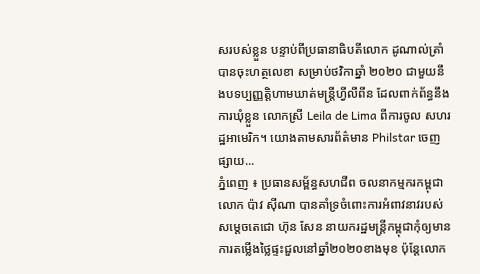សរបស់ខ្លួន បន្ទាប់ពីប្រធានាធិបតីលោក ដូណាល់ត្រាំ បានចុះហត្ថលេខា សម្រាប់ថវិកាឆ្នាំ ២០២០ ជាមួយនឹងបទប្បញ្ញត្តិហាមឃាត់មន្រ្តីហ្វីលីពីន ដែលពាក់ព័ន្ធនឹងការឃុំខ្លួន លោកស្រី Leila de Lima ពីការចូល សហរដ្ឋអាមេរិក។ យោងតាមសារព័ត៌មាន Philstar ចេញផ្សាយ...
ភ្នំពេញ ៖ ប្រធានសម្ព័ន្ធសហជីព ចលនាកម្មករកម្ពុជា លោក ប៉ាវ ស៊ីណា បានគាំទ្រចំពោះការអំពាវនាវរបស់សម្តេចតេជោ ហ៊ុន សែន នាយករដ្ឋមន្រ្តីកម្ពុជាកុំឲ្យមាន ការតម្លើងថ្លៃផ្ទះជួលនៅឆ្នាំ២០២០ខាងមុខ ប៉ុន្តែលោក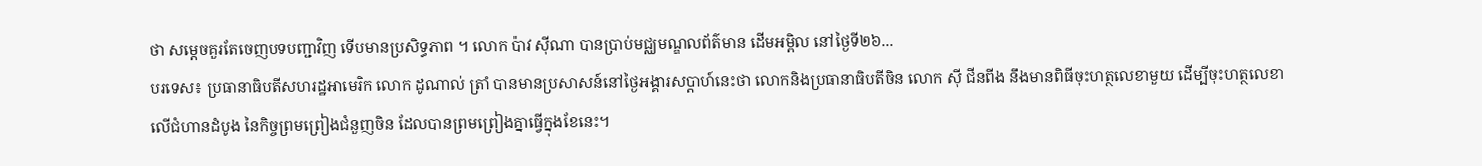ថា សម្តេចគួរតែចេញបទបញ្ជាវិញ ទើបមានប្រសិទ្ធភាព ។ លោក ប៉ាវ ស៊ីណា បានប្រាប់មជ្ឈមណ្ឌលព័ត៌មាន ដើមអម្ពិល នៅថ្ងៃទី២៦...
បរទេស៖ ប្រធានាធិបតីសហរដ្ឋអាមេរិក លោក ដូណាល់ ត្រាំ បានមានប្រសាសន៍នៅថ្ងៃអង្គារសប្ដាហ៍នេះថា លោកនិងប្រធានាធិបតីចិន លោក ស៊ី ជីនពីង នឹងមានពិធីចុះហត្ថលេខាមួយ ដើម្បីចុះហត្ថលេខាលើជំហានដំបូង នៃកិច្ចព្រមព្រៀងជំនួញចិន ដែលបានព្រមព្រៀងគ្នាធ្វើក្នុងខែនេះ។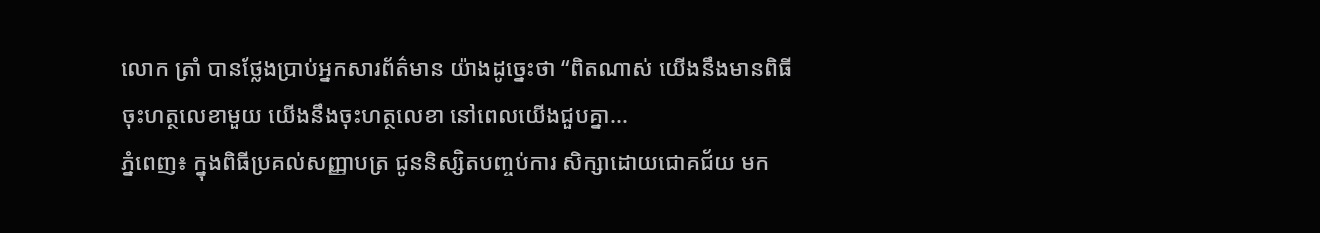លោក ត្រាំ បានថ្លែងប្រាប់អ្នកសារព័ត៌មាន យ៉ាងដូច្នេះថា “ពិតណាស់ យើងនឹងមានពិធីចុះហត្ថលេខាមួយ យើងនឹងចុះហត្ថលេខា នៅពេលយើងជួបគ្នា...
ភ្នំពេញ៖ ក្នុងពិធីប្រគល់សញ្ញាបត្រ ជូននិស្សិតបញ្ចប់ការ សិក្សាដោយជោគជ័យ មក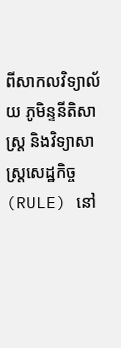ពីសាកលវិទ្យាល័យ ភូមិន្ទនីតិសាស្រ្ត និងវិទ្យាសាស្រ្តសេដ្ឋកិច្ច (RULE) នៅ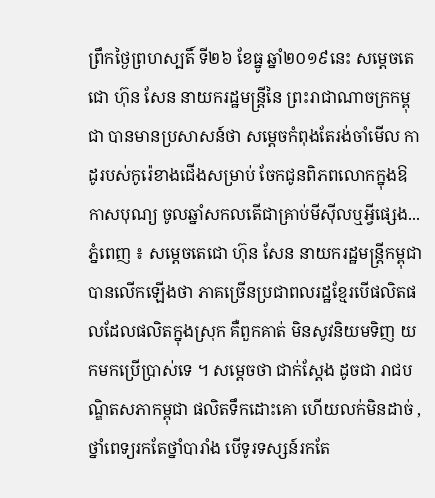ព្រឹកថ្ងៃព្រហស្បតិ៍ ទី២៦ ខែធ្នូ ឆ្នាំ២០១៩នេះ សម្តេចតេជោ ហ៊ុន សែន នាយករដ្ឋមន្ត្រីនៃ ព្រះរាជាណាចក្រកម្ពុជា បានមានប្រសាសន៍ថា សម្តេចកំពុងតែរង់ចាំមើល កាដូរបស់កូរ៉េខាងជើងសម្រាប់ ចែកជូនពិភពលោកក្នុងឱកាសបុណ្យ ចូលឆ្នាំសកលតើជាគ្រាប់មីស៊ីលឬអ្វីផ្សេង...
ភ្នំពេញ ៖ សម្តេចតេជោ ហ៊ុន សែន នាយករដ្ឋមន្រ្តីកម្ពុជា បានលើកឡើងថា ភាគច្រើនប្រជាពលរដ្ឋខ្មែរបើផលិតផលដែលផលិតក្នុងស្រុក គឺពួកគាត់ មិនសូវនិយមទិញ យកមកប្រើប្រាស់ទេ ។ សម្តេចថា ជាក់ស្តែង ដូចជា រាជបណ្ឌិតសភាកម្ពុជា ផលិតទឹកដោះគោ ហើយលក់មិនដាច់ , ថ្នាំពេទ្យរកតែថ្នាំបារាំង បើទូរទស្សន៍រកតែ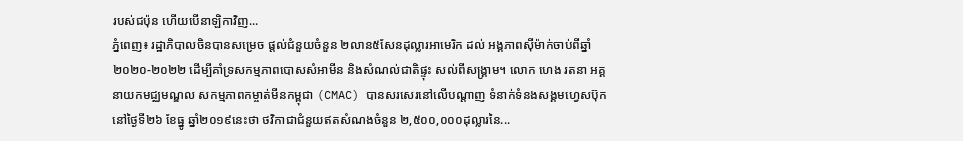របស់ជប៉ុន ហើយបើនាឡិកាវិញ...
ភ្នំពេញ៖ រដ្ឋាភិបាលចិនបានសម្រេច ផ្តល់ជំនួយចំនួន ២លាន៥សែនដុល្លារអាមេរិក ដល់ អង្គភាពស៊ីម៉ាក់ចាប់ពីឆ្នាំ២០២០-២០២២ ដើម្បីគាំទ្រសកម្មភាពបោសសំអាមីន និងសំណល់ជាតិផ្ទុះ សល់ពីសង្គ្រាម។ លោក ហេង រតនា អគ្គនាយកមជ្ឈមណ្ឌល សកម្មភាពកម្ចាត់មីនកម្ពុជា (CMAC) បានសរសេរនៅលើបណ្ដាញ ទំនាក់ទំនងសង្គមហ្វេសប៊ុក នៅថ្ងៃទី២៦ ខែធ្នូ ឆ្នាំ២០១៩នេះថា ថវិកាជាជំនួយឥតសំណងចំនួន ២,៥០០,០០០ដុល្លារនៃ...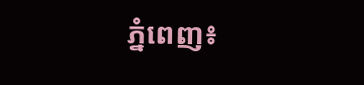ភ្នំពេញ៖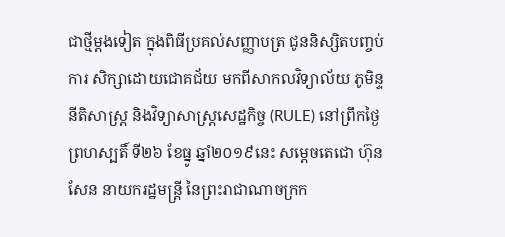ជាថ្មីម្ដងទៀត ក្នុងពិធីប្រគល់សញ្ញាបត្រ ជូននិស្សិតបញ្ចប់ការ សិក្សាដោយជោគជ័យ មកពីសាកលវិទ្យាល័យ ភូមិន្ទនីតិសាស្រ្ត និងវិទ្យាសាស្រ្តសេដ្ឋកិច្ច (RULE) នៅព្រឹកថ្ងៃព្រហស្បតិ៍ ទី២៦ ខែធ្នូ ឆ្នាំ២០១៩នេះ សម្តេចតេជោ ហ៊ុន សែន នាយករដ្ឋមន្ត្រី នៃព្រះរាជាណាចក្រក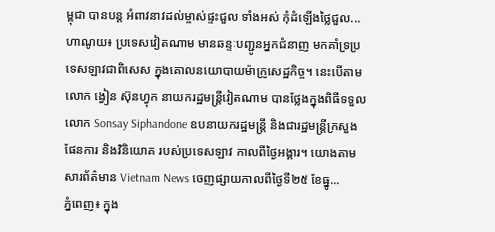ម្ពុជា បានបន្ត អំពាវនាវដល់ម្ចាស់ផ្ទះជួល ទាំងអស់ កុំដំឡើងថ្លៃជួល...
ហាណូយ៖ ប្រទេសវៀតណាម មានឆន្ទៈបញ្ជូនអ្នកជំនាញ មកគាំទ្រប្រទេសឡាវជាពិសេស ក្នុងគោលនយោបាយម៉ាក្រូសេដ្ឋកិច្ច។ នេះបើតាមលោក ង្វៀន ស៊ុនហ្វុក នាយករដ្ឋមន្ត្រីវៀតណាម បានថ្លែងក្នុងពិធីទទួលលោក Sonsay Siphandone ឧបនាយករដ្ឋមន្រ្តី និងជារដ្ឋមន្រ្តីក្រសួងផែនការ និងវិនិយោគ របស់ប្រទេសឡាវ កាលពីថ្ងៃអង្គារ។ យោងតាមសារព័ត៌មាន Vietnam News ចេញផ្សាយកាលពីថ្ងៃទី២៥ ខែធ្នូ...
ភ្នំពេញ៖ ក្នុង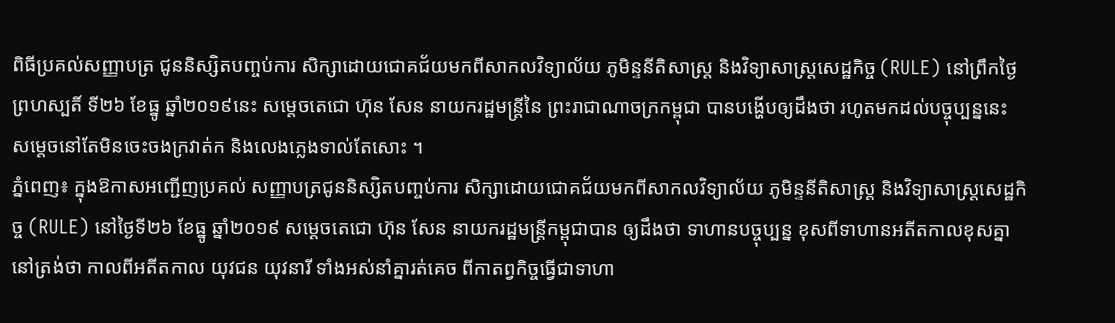ពិធីប្រគល់សញ្ញាបត្រ ជូននិស្សិតបញ្ចប់ការ សិក្សាដោយជោគជ័យមកពីសាកលវិទ្យាល័យ ភូមិន្ទនីតិសាស្រ្ត និងវិទ្យាសាស្រ្តសេដ្ឋកិច្ច (RULE) នៅព្រឹកថ្ងៃព្រហស្បតិ៍ ទី២៦ ខែធ្នូ ឆ្នាំ២០១៩នេះ សម្តេចតេជោ ហ៊ុន សែន នាយករដ្ឋមន្ត្រីនៃ ព្រះរាជាណាចក្រកម្ពុជា បានបង្ហើបឲ្យដឹងថា រហូតមកដល់បច្ចុប្បន្ននេះ សម្ដេចនៅតែមិនចេះចងក្រវាត់ក និងលេងភ្លេងទាល់តែសោះ ។
ភ្នំពេញ៖ ក្នុងឱកាសអញ្ជើញប្រគល់ សញ្ញាបត្រជូននិស្សិតបញ្ចប់ការ សិក្សាដោយជោគជ័យមកពីសាកលវិទ្យាល័យ ភូមិន្ទនីតិសាស្រ្ត និងវិទ្យាសាស្រ្តសេដ្ឋកិច្ច (RULE) នៅថ្ងៃទី២៦ ខែធ្នូ ឆ្នាំ២០១៩ សម្ដេចតេជោ ហ៊ុន សែន នាយករដ្ឋមន្រ្តីកម្ពុជាបាន ឲ្យដឹងថា ទាហានបច្ចុប្បន្ន ខុសពីទាហានអតីតកាលខុសគ្នានៅត្រង់ថា កាលពីអតីតកាល យុវជន យុវនារី ទាំងអស់នាំគ្នារត់គេច ពីកាតព្វកិច្ចធ្វើជាទាហា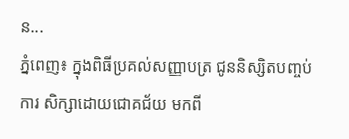ន...
ភ្នំពេញ៖ ក្នុងពិធីប្រគល់សញ្ញាបត្រ ជូននិស្សិតបញ្ចប់ការ សិក្សាដោយជោគជ័យ មកពី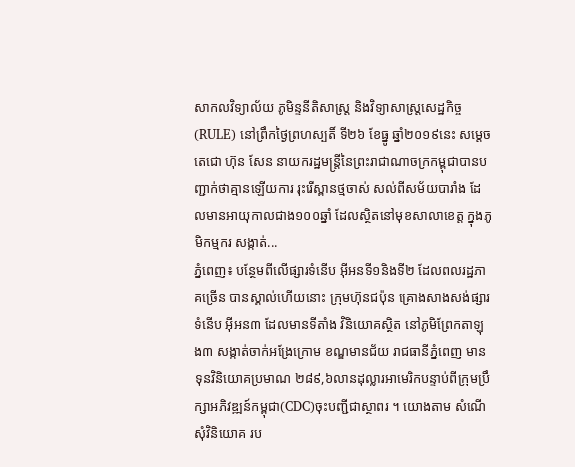សាកលវិទ្យាល័យ ភូមិន្ទនីតិសាស្រ្ត និងវិទ្យាសាស្រ្តសេដ្ឋកិច្ច (RULE) នៅព្រឹកថ្ងៃព្រហស្បតិ៍ ទី២៦ ខែធ្នូ ឆ្នាំ២០១៩នេះ សម្តេចតេជោ ហ៊ុន សែន នាយករដ្ឋមន្ត្រីនៃព្រះរាជាណាចក្រកម្ពុជាបានបញ្ជាក់ថាគ្មានឡើយការ រុះរើស្ពានថ្មចាស់ សល់ពីសម័យបារាំង ដែលមានអាយុកាលជាង១០០ឆ្នាំ ដែលស្ថិតនៅមុខសាលាខេត្ត ក្នុងភូមិកម្មករ សង្កាត់...
ភ្នំពេញ៖ បន្ថែមពីលើផ្សារទំនើប អ៊ីអនទី១និងទី២ ដែលពលរដ្ឋភាគច្រើន បានស្គាល់ហើយនោះ ក្រុមហ៊ុនជប៉ុន គ្រោងសាងសង់ផ្សារទំនើប អ៊ីអន៣ ដែលមានទីតាំង វិនិយោគស្ថិត នៅភូមិព្រែកតាឡុង៣ សង្កាត់ចាក់អង្រែក្រោម ខណ្ឌមានជ័យ រាជធានីភ្នំពេញ មានទុនវិនិយោគប្រមាណ ២៨៩,៦លានដុល្លារអាមេរិកបន្ទាប់ពីក្រុមប្រឹក្សាអភិវឌ្ឍន៍កម្ពុជា(CDC)ចុះបញ្ជីជាស្ថាពរ ។ យោងតាម សំណើសុំវិនិយោគ រប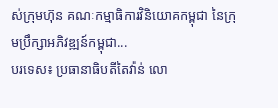ស់ក្រុមហ៊ុន គណៈកម្មាធិការវិនិយោគកម្ពុជា នៃក្រុមប្រឹក្សាអភិវឌ្ឍន៍កម្ពុជា...
បរទេស៖ ប្រធានាធិបតីតៃវ៉ាន់ លោ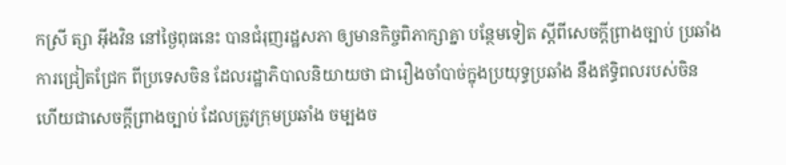កស្រី ត្សា អ៊ីងវិន នៅថ្ងៃពុធនេះ បានជំរុញរដ្ឋសភា ឲ្យមានកិច្ចពិភាក្សាគ្នា បន្ថែមទៀត ស្តីពីសេចក្តីព្រាងច្បាប់ ប្រឆាំងការជ្រៀតជ្រែក ពីប្រទេសចិន ដែលរដ្ឋាភិបាលនិយាយថា ជារឿងចាំបាច់ក្នុងប្រយុទ្ធប្រឆាំង នឹងឥទ្ធិពលរបស់ចិន ហើយជាសេចក្តីព្រាងច្បាប់ ដែលត្រូវក្រុមប្រឆាំង ចម្បងច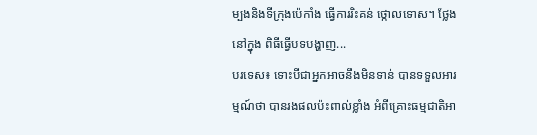ម្បងនិងទីក្រុងប៉េកាំង ធ្វើការរិះគន់ ថ្កោលទោស។ ថ្លែងនៅក្នុង ពិធីធ្វើបទបង្ហាញ...
បរទេស៖ ទោះបីជាអ្នកអាចនឹងមិនទាន់ បានទទួលអារម្មណ៍ថា បានរងផលប៉ះពាល់ខ្លាំង អំពីគ្រោះធម្មជាតិអា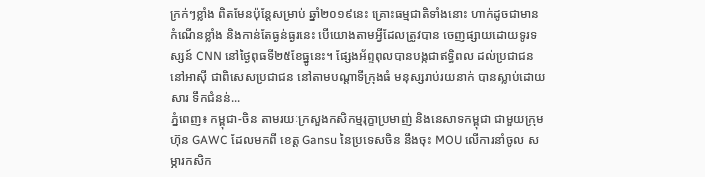ក្រក់ៗខ្លាំង ពិតមែនប៉ុន្តែសម្រាប់ ឆ្នាំ២០១៩នេះ គ្រោះធម្មជាតិទាំងនោះ ហាក់ដូចជាមានកំណើនខ្លាំង និងកាន់តែធ្ងន់ធ្ងរនេះ បើយោងតាមអ្វីដែលត្រូវបាន ចេញផ្សាយដោយទូរទស្សន៍ CNN នៅថ្ងៃពុធទី២៥ខែធ្នូនេះ។ ផ្សែងអ័ព្ទពុលបានបង្កជាឥទ្ធិពល ដល់ប្រជាជន នៅអាស៊ី ជាពិសេសប្រជាជន នៅតាមបណ្តាទីក្រុងធំ មនុស្សរាប់រយនាក់ បានស្លាប់ដោយសារ ទឹកជំនន់...
ភ្នំពេញ៖ កម្ពុជា-ចិន តាមរយៈក្រសួងកសិកម្មរុក្ខាប្រមាញ់ និងនេសាទកម្ពុជា ជាមួយក្រុមហ៊ុន GAWC ដែលមកពី ខេត្ត Gansu នៃប្រទេសចិន នឹងចុះ MOU លើការនាំចូល សម្ភារកសិក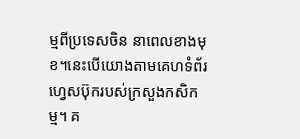ម្មពីប្រទេសចិន នាពេលខាងមុខ។នេះបើយោងតាមគេហទំព័រហ្វេសប៊ុករបស់ក្រសួងកសិកម្ម។ គ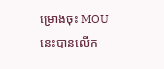ម្រោងចុះ MOUនេះបានលើក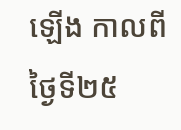ឡើង កាលពីថ្ងៃទី២៥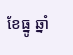ខែធ្នូ ឆ្នាំ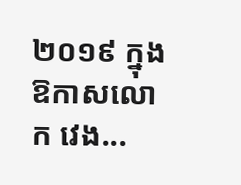២០១៩ ក្នុងឱកាសលោក វេង...